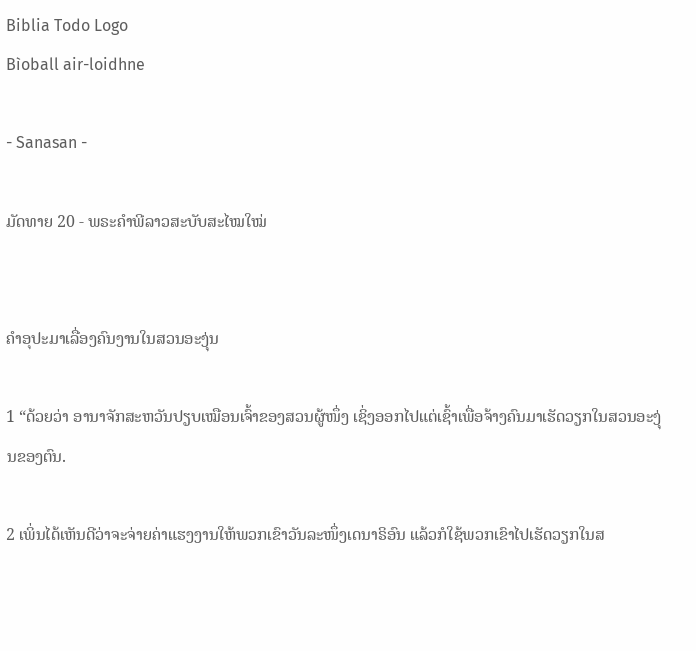Biblia Todo Logo
Bìoball air-loidhne

- Sanasan -

ມັດທາຍ 20 - ພຣະຄຳພີລາວສະບັບສະໄໝໃໝ່


ຄຳອຸປະມາເລື່ອງຄົນງານໃນສວນອະງຸ່ນ

1 “ດ້ວຍວ່າ ອານາຈັກສະຫວັນປຽບເໝືອນເຈົ້າຂອງສວນຜູ້ໜຶ່ງ ເຊິ່ງອອກໄປແຕ່ເຊົ້າເພື່ອຈ້າງຄົນມາເຮັດວຽກໃນສວນອະງຸ່ນຂອງຕົນ.

2 ເພິ່ນໄດ້ເຫັນດີວ່າຈະຈ່າຍຄ່າແຮງງານໃຫ້ພວກເຂົາວັນລະໜຶ່ງເດນາຣິອົນ ແລ້ວກໍໃຊ້ພວກເຂົາໄປເຮັດວຽກໃນສ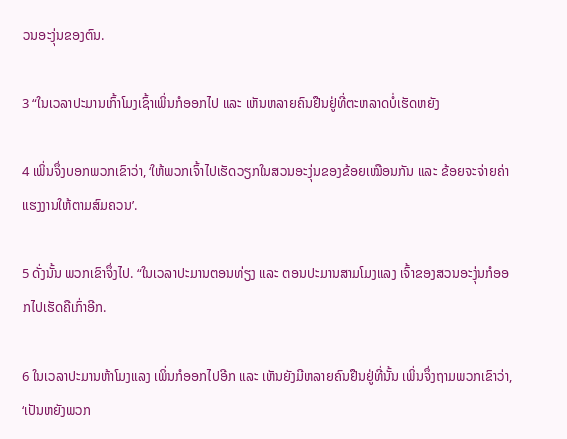ວນອະງຸ່ນຂອງຕົນ.

3 “ໃນເວລາປະມານເກົ້າໂມງເຊົ້າເພິ່ນກໍອອກໄປ ແລະ ເຫັນຫລາຍຄົນຢືນຢູ່ທີ່ຕະຫລາດບໍ່ເຮັດຫຍັງ

4 ເພິ່ນຈຶ່ງບອກພວກເຂົາວ່າ, ‘ໃຫ້ພວກເຈົ້າໄປເຮັດວຽກໃນສວນອະງຸ່ນຂອງຂ້ອຍເໝືອນກັນ ແລະ ຂ້ອຍຈະຈ່າຍຄ່າແຮງງານໃຫ້ຕາມສົມຄວນ’.

5 ດັ່ງນັ້ນ ພວກເຂົາຈຶ່ງໄປ. “ໃນເວລາປະມານຕອນທ່ຽງ ແລະ ຕອນປະມານສາມໂມງແລງ ເຈົ້າຂອງສວນອະງຸ່ນກໍອອກໄປເຮັດຄືເກົ່າອີກ.

6 ໃນເວລາປະມານຫ້າໂມງແລງ ເພິ່ນກໍອອກໄປອີກ ແລະ ເຫັນຍັງມີຫລາຍຄົນຢືນຢູ່ທີ່ນັ້ນ ເພິ່ນຈຶ່ງຖາມພວກເຂົາວ່າ, ‘ເປັນຫຍັງພວກ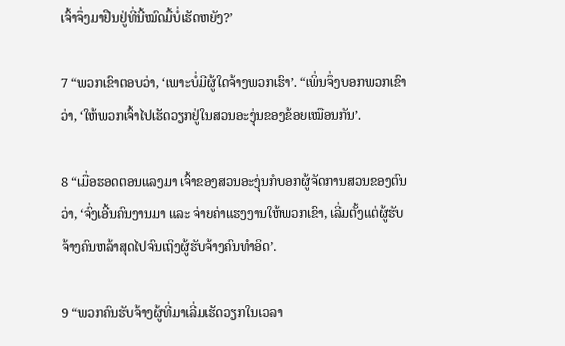ເຈົ້າຈຶ່ງມາຢືນຢູ່ທີ່ນີ້ໝົດມື້ບໍ່ເຮັດຫຍັງ?’

7 “ພວກເຂົາຕອບວ່າ, ‘ເພາະບໍ່ມີຜູ້ໃດຈ້າງພວກເຮົາ’. “ເພິ່ນຈຶ່ງບອກພວກເຂົາວ່າ, ‘ໃຫ້ພວກເຈົ້າໄປເຮັດວຽກຢູ່ໃນສວນອະງຸ່ນຂອງຂ້ອຍເໝືອນກັນ’.

8 “ເມື່ອຮອດຕອນແລງມາ ເຈົ້າຂອງສວນອະງຸ່ນກໍບອກຜູ້ຈັດການສວນຂອງຕົນວ່າ, ‘ຈົ່ງເອີ້ນຄົນງານມາ ແລະ ຈ່າຍຄ່າແຮງງານໃຫ້ພວກເຂົາ, ເລີ່ມຕັ້ງແຕ່ຜູ້ຮັບຈ້າງຄົນຫລ້າສຸດໄປຈົນເຖິງຜູ້ຮັບຈ້າງຄົນທຳອິດ’.

9 “ພວກຄົນຮັບຈ້າງຜູ້ທີ່ມາເລີ່ມເຮັດວຽກໃນເວລາ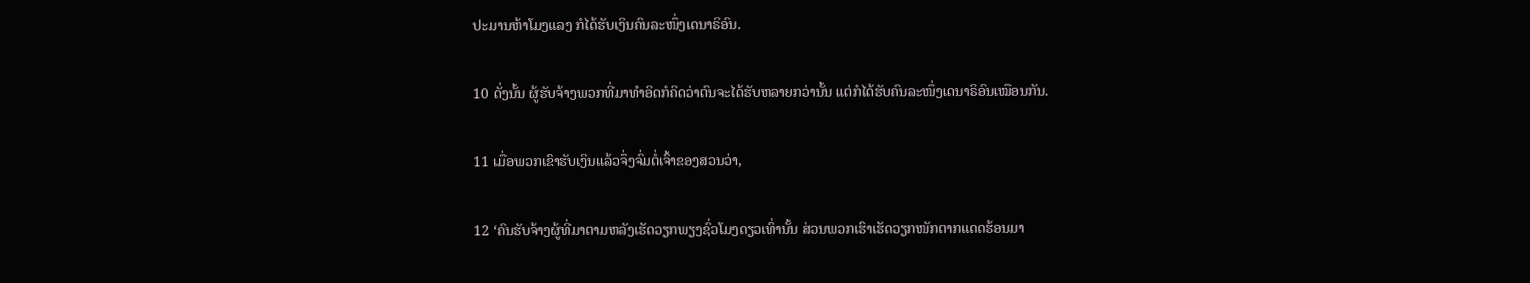ປະມານຫ້າໂມງແລງ ກໍໄດ້ຮັບເງິນຄົນລະໜຶ່ງເດນາຣິອົນ.

10 ດັ່ງນັ້ນ ຜູ້ຮັບຈ້າງພວກທີ່ມາທຳອິດກໍຄິດວ່າຕົນຈະໄດ້ຮັບຫລາຍກວ່ານັ້ນ ແຕ່ກໍໄດ້ຮັບຄົນລະໜຶ່ງເດນາຣິອົນເໝືອນກັນ.

11 ເມື່ອພວກເຂົາຮັບເງິນແລ້ວຈຶ່ງຈົ່ມຕໍ່ເຈົ້າຂອງສວນວ່າ,

12 ‘ຄົນຮັບຈ້າງຜູ້ທີ່ມາຕາມຫລັງເຮັດວຽກພຽງຊົ່ວໂມງດຽວເທົ່ານັ້ນ ສ່ວນພວກເຮົາເຮັດວຽກໜັກຕາກແດດຮ້ອນມາ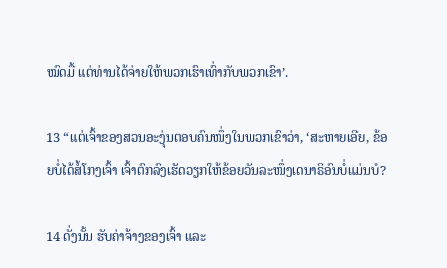ໝົດມື້ ແຕ່ທ່ານໄດ້ຈ່າຍໃຫ້ພວກເຮົາເທົ່າກັບພວກເຂົາ’.

13 “ແຕ່ເຈົ້າຂອງສວນອະງຸ່ນຕອບຄົນໜຶ່ງໃນພວກເຂົາວ່າ, ‘ສະຫາຍເອີຍ, ຂ້ອຍບໍ່ໄດ້ສໍ້ໂກງເຈົ້າ ເຈົ້າຕົກລົງເຮັດວຽກໃຫ້ຂ້ອຍວັນລະໜຶ່ງເດນາຣິອົນບໍ່ແມ່ນບໍ?

14 ດັ່ງນັ້ນ ຮັບຄ່າຈ້າງຂອງເຈົ້າ ແລະ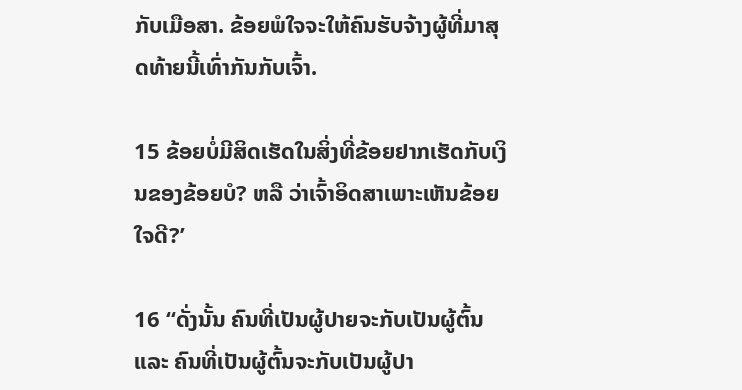ກັບເມືອສາ. ຂ້ອຍພໍໃຈຈະໃຫ້ຄົນຮັບຈ້າງຜູ້ທີ່ມາສຸດທ້າຍນີ້ເທົ່າກັນກັບເຈົ້າ.

15 ຂ້ອຍບໍ່ມີສິດເຮັດໃນສິ່ງທີ່ຂ້ອຍຢາກເຮັດກັບເງິນຂອງຂ້ອຍບໍ? ຫລື ວ່າເຈົ້າອິດສາເພາະເຫັນຂ້ອຍໃຈດີ?’

16 “ດັ່ງນັ້ນ ຄົນທີ່ເປັນຜູ້ປາຍຈະກັບເປັນຜູ້ຕົ້ນ ແລະ ຄົນທີ່ເປັນຜູ້ຕົ້ນຈະກັບເປັນຜູ້ປາ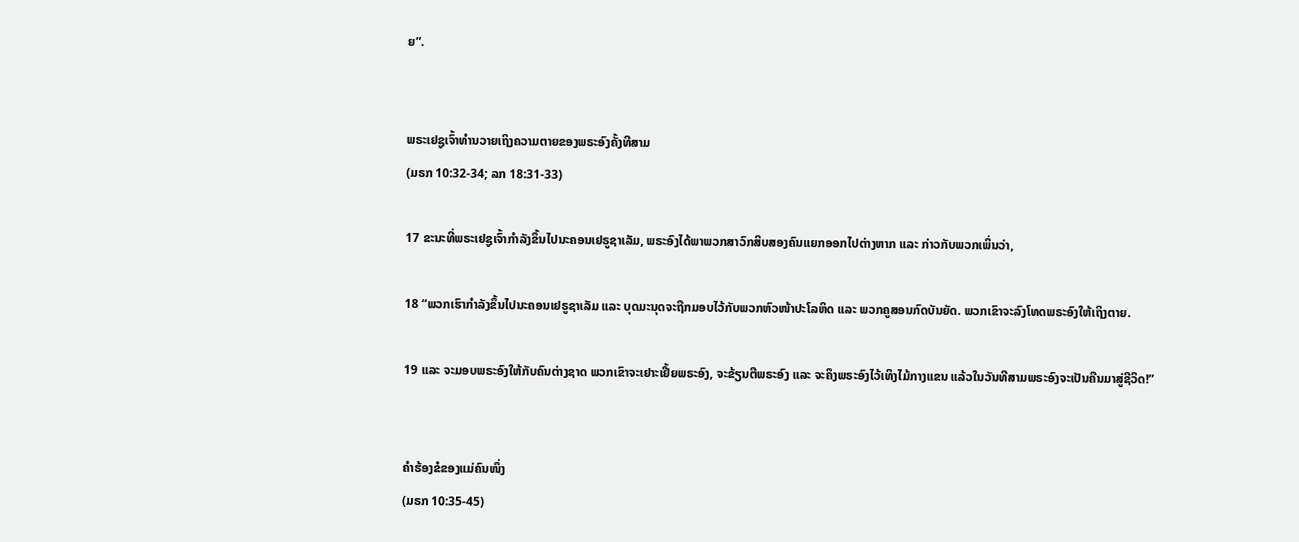ຍ”.


ພຣະເຢຊູເຈົ້າທຳນວາຍເຖິງຄວາມຕາຍຂອງພຣະອົງຄັ້ງທີສາມ
(ມຣກ 10:32-34; ລກ 18:31-33)

17 ຂະນະທີ່ພຣະເຢຊູເຈົ້າກຳລັງຂຶ້ນໄປນະຄອນເຢຣູຊາເລັມ, ພຣະອົງໄດ້ພາພວກສາວົກສິບສອງຄົນແຍກອອກໄປຕ່າງຫາກ ແລະ ກ່າວກັບພວກເພິ່ນວ່າ,

18 “ພວກເຮົາກຳລັງຂຶ້ນໄປນະຄອນເຢຣູຊາເລັມ ແລະ ບຸດມະນຸດຈະຖືກມອບໄວ້ກັບພວກຫົວໜ້າປະໂລຫິດ ແລະ ພວກຄູສອນກົດບັນຍັດ. ພວກເຂົາຈະລົງໂທດພຣະອົງໃຫ້ເຖິງຕາຍ.

19 ແລະ ຈະມອບພຣະອົງໃຫ້ກັບຄົນຕ່າງຊາດ ພວກເຂົາຈະເຢາະເຢີ້ຍພຣະອົງ, ຈະຂ້ຽນຕີພຣະອົງ ແລະ ຈະຄຶງພຣະອົງໄວ້ເທິງໄມ້ກາງແຂນ ແລ້ວໃນວັນທີສາມພຣະອົງຈະເປັນຄືນມາສູ່ຊີວິດ!”


ຄຳຮ້ອງຂໍຂອງແມ່ຄົນໜຶ່ງ
(ມຣກ 10:35-45)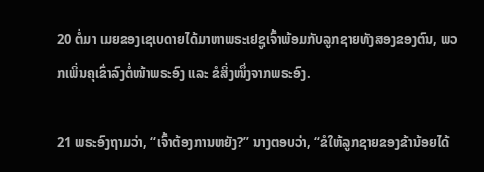20 ຕໍ່ມາ ເມຍຂອງເຊເບດາຍໄດ້ມາຫາພຣະເຢຊູເຈົ້າພ້ອມກັບລູກຊາຍທັງສອງຂອງຕົນ, ພວກເພິ່ນຄຸເຂົ່າລົງຕໍ່ໜ້າພຣະອົງ ແລະ ຂໍສິ່ງໜຶ່ງຈາກພຣະອົງ.

21 ພຣະອົງຖາມວ່າ, “ເຈົ້າຕ້ອງການຫຍັງ?” ນາງຕອບວ່າ, “ຂໍໃຫ້ລູກຊາຍຂອງຂ້ານ້ອຍໄດ້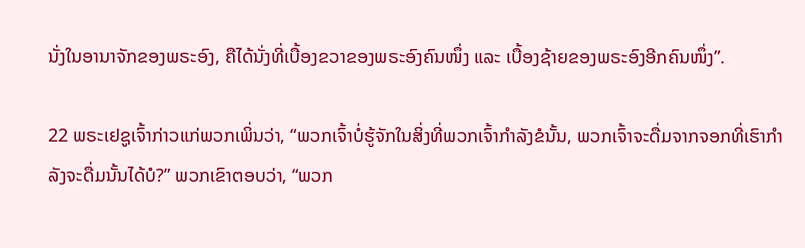ນັ່ງໃນອານາຈັກຂອງພຣະອົງ, ຄືໄດ້ນັ່ງທີ່ເບື້ອງຂວາຂອງພຣະອົງຄົນໜຶ່ງ ແລະ ເບື້ອງຊ້າຍຂອງພຣະອົງອີກຄົນໜຶ່ງ”.

22 ພຣະເຢຊູເຈົ້າກ່າວແກ່ພວກເພິ່ນວ່າ, “ພວກເຈົ້າບໍ່ຮູ້ຈັກໃນສິ່ງທີ່ພວກເຈົ້າກຳລັງຂໍນັ້ນ, ພວກເຈົ້າຈະດື່ມຈາກຈອກທີ່ເຮົາກຳລັງຈະດື່ມນັ້ນໄດ້ບໍ?” ພວກເຂົາຕອບວ່າ, “ພວກ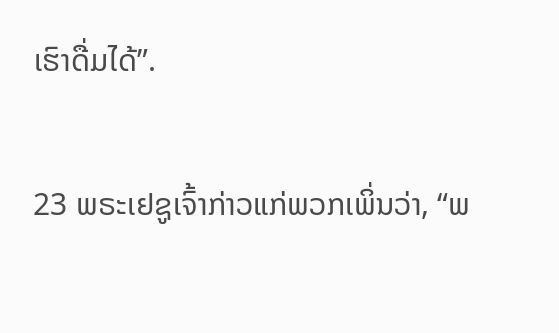ເຮົາດື່ມໄດ້”.

23 ພຣະເຢຊູເຈົ້າກ່າວແກ່ພວກເພິ່ນວ່າ, “ພ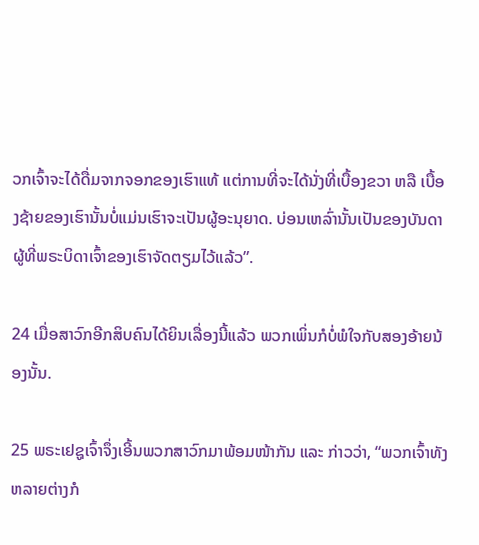ວກເຈົ້າຈະໄດ້ດື່ມຈາກຈອກຂອງເຮົາແທ້ ແຕ່ການທີ່ຈະໄດ້ນັ່ງທີ່ເບື້ອງຂວາ ຫລື ເບື້ອງຊ້າຍຂອງເຮົານັ້ນບໍ່ແມ່ນເຮົາຈະເປັນຜູ້ອະນຸຍາດ. ບ່ອນເຫລົ່ານັ້ນເປັນຂອງບັນດາຜູ້ທີ່ພຣະບິດາເຈົ້າຂອງເຮົາຈັດຕຽມໄວ້ແລ້ວ”.

24 ເມື່ອສາວົກອີກສິບຄົນໄດ້ຍິນເລື່ອງນີ້ແລ້ວ ພວກເພິ່ນກໍບໍ່ພໍໃຈກັບສອງອ້າຍນ້ອງນັ້ນ.

25 ພຣະເຢຊູເຈົ້າຈຶ່ງເອີ້ນພວກສາວົກມາພ້ອມໜ້າກັນ ແລະ ກ່າວວ່າ, “ພວກເຈົ້າທັງຫລາຍຕ່າງກໍ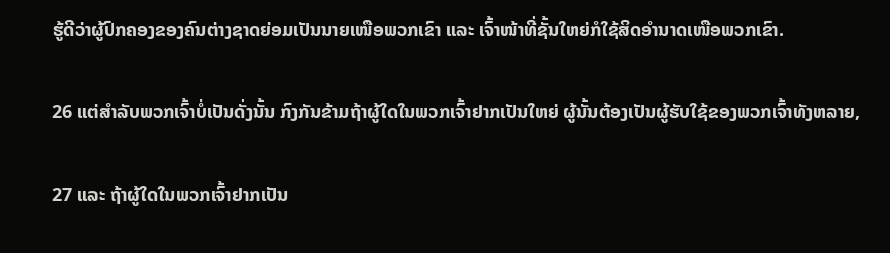ຮູ້ດີວ່າຜູ້ປົກຄອງຂອງຄົນຕ່າງຊາດຍ່ອມເປັນນາຍເໜືອພວກເຂົາ ແລະ ເຈົ້າໜ້າທີ່ຊັ້ນໃຫຍ່ກໍໃຊ້ສິດອຳນາດເໜືອພວກເຂົາ.

26 ແຕ່ສຳລັບພວກເຈົ້າບໍ່ເປັນດັ່ງນັ້ນ ກົງກັນຂ້າມຖ້າຜູ້ໃດໃນພວກເຈົ້າຢາກເປັນໃຫຍ່ ຜູ້ນັ້ນຕ້ອງເປັນຜູ້ຮັບໃຊ້ຂອງພວກເຈົ້າທັງຫລາຍ,

27 ແລະ ຖ້າຜູ້ໃດໃນພວກເຈົ້າຢາກເປັນ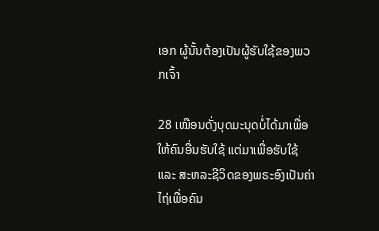ເອກ ຜູ້ນັ້ນຕ້ອງເປັນຜູ້ຮັບໃຊ້ຂອງພວກເຈົ້າ

28 ເໝືອນດັ່ງບຸດມະນຸດບໍ່ໄດ້ມາເພື່ອໃຫ້ຄົນອື່ນຮັບໃຊ້ ແຕ່ມາເພື່ອຮັບໃຊ້ ແລະ ສະຫລະຊີວິດຂອງພຣະອົງເປັນຄ່າໄຖ່ເພື່ອຄົນ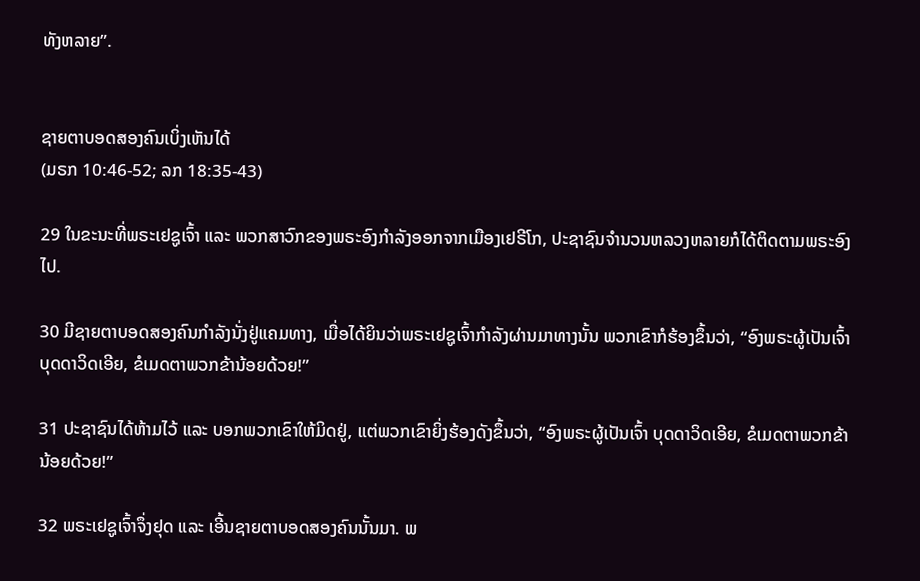ທັງຫລາຍ”.


ຊາຍຕາບອດສອງຄົນເບິ່ງເຫັນໄດ້
(ມຣກ 10:46-52; ລກ 18:35-43)

29 ໃນຂະນະທີ່ພຣະເຢຊູເຈົ້າ ແລະ ພວກສາວົກຂອງພຣະອົງກຳລັງອອກຈາກເມືອງເຢຣີໂກ, ປະຊາຊົນຈໍານວນຫລວງຫລາຍກໍໄດ້ຕິດຕາມພຣະອົງໄປ.

30 ມີຊາຍຕາບອດສອງຄົນກຳລັງນັ່ງຢູ່ແຄມທາງ, ເມື່ອໄດ້ຍິນວ່າພຣະເຢຊູເຈົ້າກຳລັງຜ່ານມາທາງນັ້ນ ພວກເຂົາກໍຮ້ອງຂຶ້ນວ່າ, “ອົງພຣະຜູ້ເປັນເຈົ້າ ບຸດດາວິດເອີຍ, ຂໍເມດຕາພວກຂ້ານ້ອຍດ້ວຍ!”

31 ປະຊາຊົນໄດ້ຫ້າມໄວ້ ແລະ ບອກພວກເຂົາໃຫ້ມິດຢູ່, ແຕ່ພວກເຂົາຍິ່ງຮ້ອງດັງຂຶ້ນວ່າ, “ອົງພຣະຜູ້ເປັນເຈົ້າ ບຸດດາວິດເອີຍ, ຂໍເມດຕາພວກຂ້ານ້ອຍດ້ວຍ!”

32 ພຣະເຢຊູເຈົ້າຈຶ່ງຢຸດ ແລະ ເອີ້ນຊາຍຕາບອດສອງຄົນນັ້ນມາ. ພ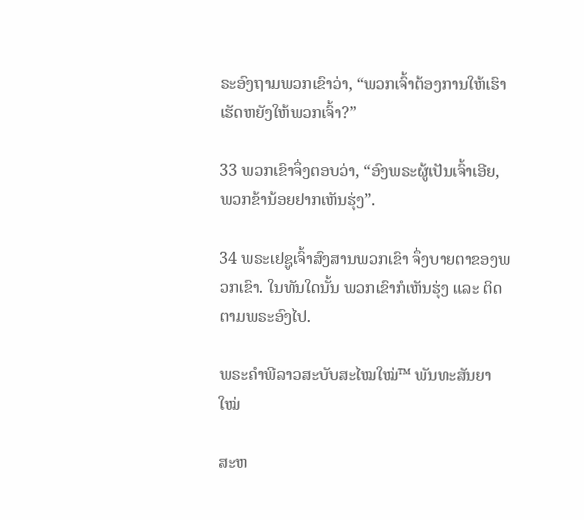ຣະອົງຖາມພວກເຂົາວ່າ, “ພວກເຈົ້າຕ້ອງການໃຫ້ເຮົາເຮັດຫຍັງໃຫ້ພວກເຈົ້າ?”

33 ພວກເຂົາຈຶ່ງຕອບວ່າ, “ອົງພຣະຜູ້ເປັນເຈົ້າເອີຍ, ພວກຂ້ານ້ອຍຢາກເຫັນຮຸ່ງ”.

34 ພຣະເຢຊູເຈົ້າສົງສານພວກເຂົາ ຈຶ່ງບາຍຕາຂອງພວກເຂົາ. ໃນທັນໃດນັ້ນ ພວກເຂົາກໍເຫັນຮຸ່ງ ແລະ ຕິດຕາມພຣະອົງໄປ.

ພຣະຄຳພີລາວສະບັບສະໄໝໃໝ່™ ພັນທະສັນຍາໃໝ່

ສະຫ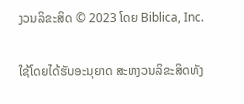ງວນລິຂະສິດ © 2023 ໂດຍ Biblica, Inc.

ໃຊ້ໂດຍໄດ້ຮັບອະນຸຍາດ ສະຫງວນລິຂະສິດທັງ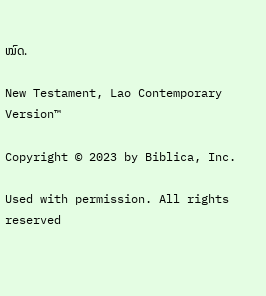ໝົດ.

New Testament, Lao Contemporary Version™

Copyright © 2023 by Biblica, Inc.

Used with permission. All rights reserved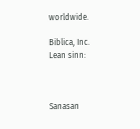worldwide.

Biblica, Inc.
Lean sinn:



Sanasan